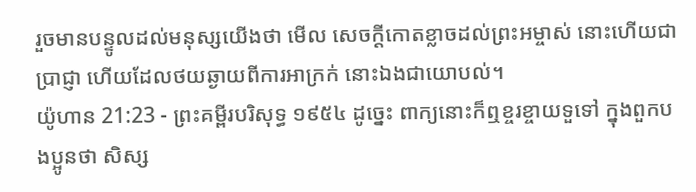រួចមានបន្ទូលដល់មនុស្សយើងថា មើល សេចក្ដីកោតខ្លាចដល់ព្រះអម្ចាស់ នោះហើយជាប្រាជ្ញា ហើយដែលថយឆ្ងាយពីការអាក្រក់ នោះឯងជាយោបល់។
យ៉ូហាន 21:23 - ព្រះគម្ពីរបរិសុទ្ធ ១៩៥៤ ដូច្នេះ ពាក្យនោះក៏ឮខ្ចរខ្ចាយទួទៅ ក្នុងពួកបងប្អូនថា សិស្ស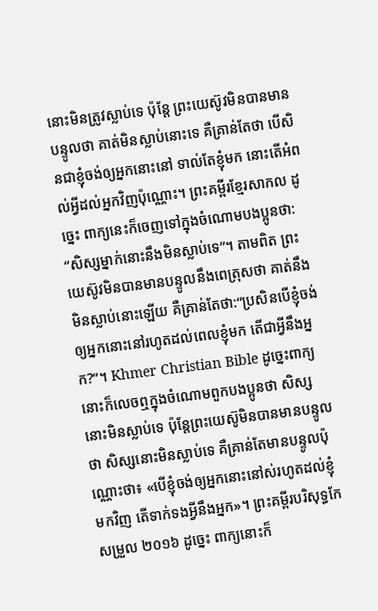នោះមិនត្រូវស្លាប់ទេ ប៉ុន្តែ ព្រះយេស៊ូវមិនបានមានបន្ទូលថា គាត់មិនស្លាប់នោះទេ គឺគ្រាន់តែថា បើសិនជាខ្ញុំចង់ឲ្យអ្នកនោះនៅ ទាល់តែខ្ញុំមក នោះតើអំពល់អ្វីដល់អ្នកវិញប៉ុណ្ណោះ។ ព្រះគម្ពីរខ្មែរសាកល ដូច្នេះ ពាក្យនេះក៏ចេញទៅក្នុងចំណោមបងប្អូនថា: “សិស្សម្នាក់នោះនឹងមិនស្លាប់ទេ”។ តាមពិត ព្រះយេស៊ូវមិនបានមានបន្ទូលនឹងពេត្រុសថា គាត់នឹងមិនស្លាប់នោះឡើយ គឺគ្រាន់តែថា:“ប្រសិនបើខ្ញុំចង់ឲ្យអ្នកនោះនៅរហូតដល់ពេលខ្ញុំមក តើជាអ្វីនឹងអ្នក?”។ Khmer Christian Bible ដូច្នេះពាក្យនោះក៏លេចឮក្នុងចំណោមពួកបងប្អូនថា សិស្សនោះមិនស្លាប់ទេ ប៉ុន្ដែព្រះយេស៊ូមិនបានមានបន្ទូលថា សិស្សនោះមិនស្លាប់ទេ គឺគ្រាន់តែមានបន្ទូលប៉ុណ្ណោះថា៖ «បើខ្ញុំចង់ឲ្យអ្នកនោះនៅស់រហូតដល់ខ្ញុំមកវិញ តើទាក់ទងអ្វីនឹងអ្នក»។ ព្រះគម្ពីរបរិសុទ្ធកែសម្រួល ២០១៦ ដូច្នេះ ពាក្យនោះក៏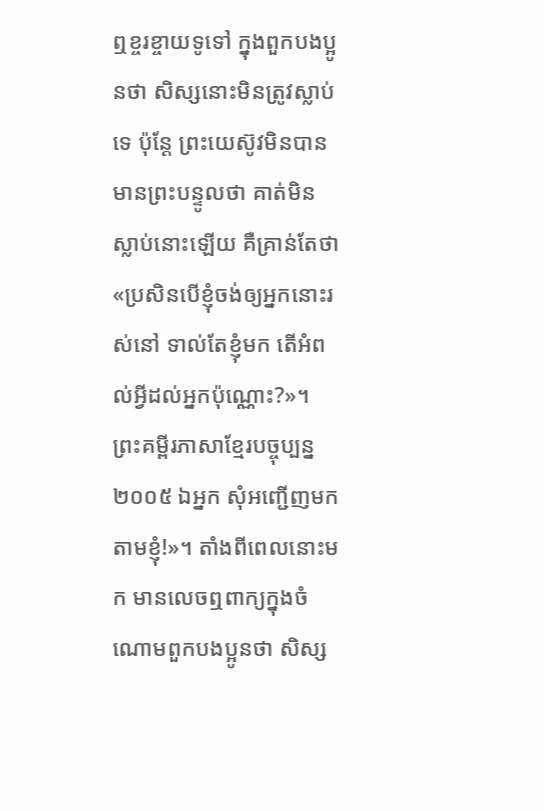ឮខ្ចរខ្ចាយទូទៅ ក្នុងពួកបងប្អូនថា សិស្សនោះមិនត្រូវស្លាប់ទេ ប៉ុន្តែ ព្រះយេស៊ូវមិនបានមានព្រះបន្ទូលថា គាត់មិនស្លាប់នោះឡើយ គឺគ្រាន់តែថា «ប្រសិនបើខ្ញុំចង់ឲ្យអ្នកនោះរស់នៅ ទាល់តែខ្ញុំមក តើអំពល់អ្វីដល់អ្នកប៉ុណ្ណោះ?»។ ព្រះគម្ពីរភាសាខ្មែរបច្ចុប្បន្ន ២០០៥ ឯអ្នក សុំអញ្ជើញមកតាមខ្ញុំ!»។ តាំងពីពេលនោះមក មានលេចឮពាក្យក្នុងចំណោមពួកបងប្អូនថា សិស្ស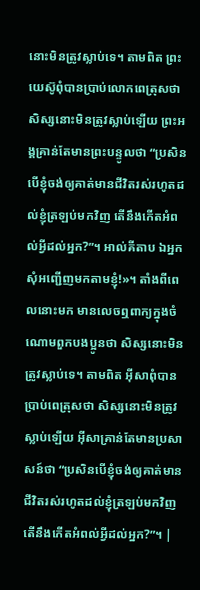នោះមិនត្រូវស្លាប់ទេ។ តាមពិត ព្រះយេស៊ូពុំបានប្រាប់លោកពេត្រុសថា សិស្សនោះមិនត្រូវស្លាប់ឡើយ ព្រះអង្គគ្រាន់តែមានព្រះបន្ទូលថា “ប្រសិនបើខ្ញុំចង់ឲ្យគាត់មានជីវិតរស់រហូតដល់ខ្ញុំត្រឡប់មកវិញ តើនឹងកើតអំពល់អ្វីដល់អ្នក?”។ អាល់គីតាប ឯអ្នក សុំអញ្ជើញមកតាមខ្ញុំ!»។ តាំងពីពេលនោះមក មានលេចឮពាក្យក្នុងចំណោមពួកបងប្អូនថា សិស្សនោះមិនត្រូវស្លាប់ទេ។ តាមពិត អ៊ីសាពុំបានប្រាប់ពេត្រុសថា សិស្សនោះមិនត្រូវស្លាប់ឡើយ អ៊ីសាគ្រាន់តែមានប្រសាសន៍ថា “ប្រសិនបើខ្ញុំចង់ឲ្យគាត់មានជីវិតរស់រហូតដល់ខ្ញុំត្រឡប់មកវិញ តើនឹងកើតអំពល់អ្វីដល់អ្នក?”។ |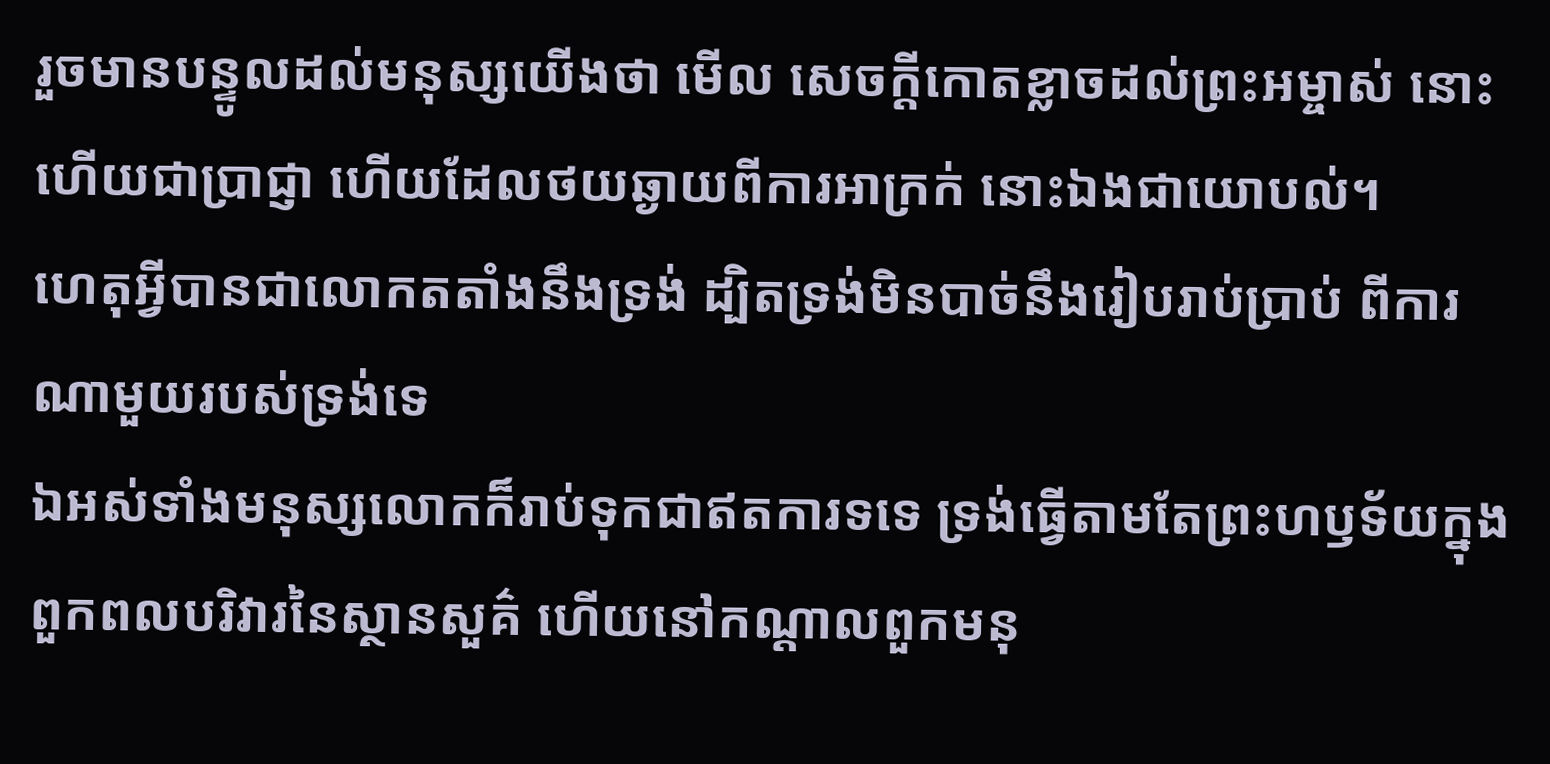រួចមានបន្ទូលដល់មនុស្សយើងថា មើល សេចក្ដីកោតខ្លាចដល់ព្រះអម្ចាស់ នោះហើយជាប្រាជ្ញា ហើយដែលថយឆ្ងាយពីការអាក្រក់ នោះឯងជាយោបល់។
ហេតុអ្វីបានជាលោកតតាំងនឹងទ្រង់ ដ្បិតទ្រង់មិនបាច់នឹងរៀបរាប់ប្រាប់ ពីការណាមួយរបស់ទ្រង់ទេ
ឯអស់ទាំងមនុស្សលោកក៏រាប់ទុកជាឥតការទទេ ទ្រង់ធ្វើតាមតែព្រះហឫទ័យក្នុងពួកពលបរិវារនៃស្ថានសួគ៌ ហើយនៅកណ្តាលពួកមនុ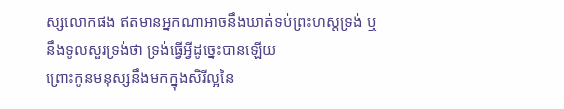ស្សលោកផង ឥតមានអ្នកណាអាចនឹងឃាត់ទប់ព្រះហស្តទ្រង់ ឬនឹងទូលសួរទ្រង់ថា ទ្រង់ធ្វើអ្វីដូច្នេះបានឡើយ
ព្រោះកូនមនុស្សនឹងមកក្នុងសិរីល្អនៃ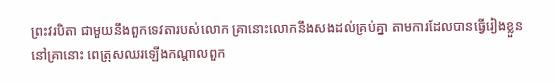ព្រះវរបិតា ជាមួយនឹងពួកទេវតារបស់លោក គ្រានោះលោកនឹងសងដល់គ្រប់គ្នា តាមការដែលបានធ្វើរៀងខ្លួន
នៅគ្រានោះ ពេត្រុសឈរឡើងកណ្តាលពួក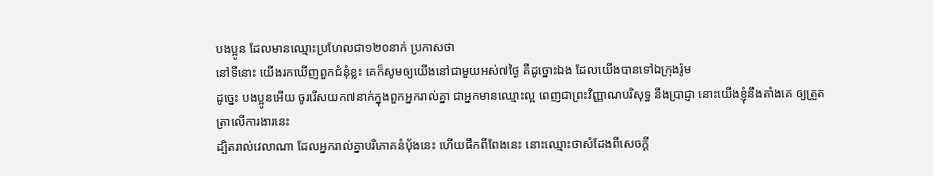បងប្អូន ដែលមានឈ្មោះប្រហែលជា១២០នាក់ ប្រកាសថា
នៅទីនោះ យើងរកឃើញពួកជំនុំខ្លះ គេក៏សូមឲ្យយើងនៅជាមួយអស់៧ថ្ងៃ គឺដូច្នោះឯង ដែលយើងបានទៅឯក្រុងរ៉ូម
ដូច្នេះ បងប្អូនអើយ ចូររើសយក៧នាក់ក្នុងពួកអ្នករាល់គ្នា ជាអ្នកមានឈ្មោះល្អ ពេញជាព្រះវិញ្ញាណបរិសុទ្ធ នឹងប្រាជ្ញា នោះយើងខ្ញុំនឹងតាំងគេ ឲ្យត្រួតត្រាលើការងារនេះ
ដ្បិតរាល់វេលាណា ដែលអ្នករាល់គ្នាបរិភោគនំបុ័ងនេះ ហើយផឹកពីពែងនេះ នោះឈ្មោះថាសំដែងពីសេចក្ដី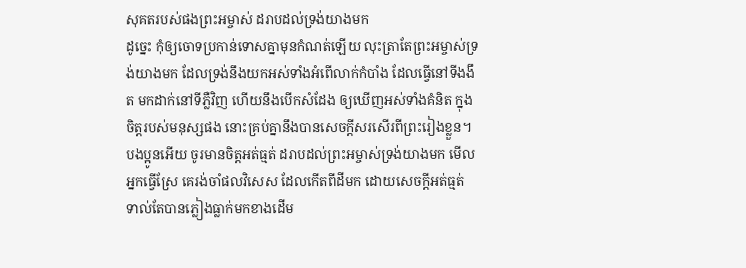សុគតរបស់ផងព្រះអម្ចាស់ ដរាបដល់ទ្រង់យាងមក
ដូច្នេះ កុំឲ្យចោទប្រកាន់ទោសគ្នាមុនកំណត់ឡើយ លុះត្រាតែព្រះអម្ចាស់ទ្រង់យាងមក ដែលទ្រង់នឹងយកអស់ទាំងអំពើលាក់កំបាំង ដែលធ្វើនៅទីងងឹត មកដាក់នៅទីភ្លឺវិញ ហើយនឹងបើកសំដែង ឲ្យឃើញអស់ទាំងគំនិត ក្នុងចិត្តរបស់មនុស្សផង នោះគ្រប់គ្នានឹងបានសេចក្ដីសរសើរពីព្រះរៀងខ្លួន។
បងប្អូនអើយ ចូរមានចិត្តអត់ធ្មត់ ដរាបដល់ព្រះអម្ចាស់ទ្រង់យាងមក មើល អ្នកធ្វើស្រែ គេរង់ចាំផលវិសេស ដែលកើតពីដីមក ដោយសេចក្ដីអត់ធ្មត់ ទាល់តែបានភ្លៀងធ្លាក់មកខាងដើម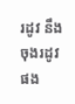រដូវ នឹងចុងរដូវផង